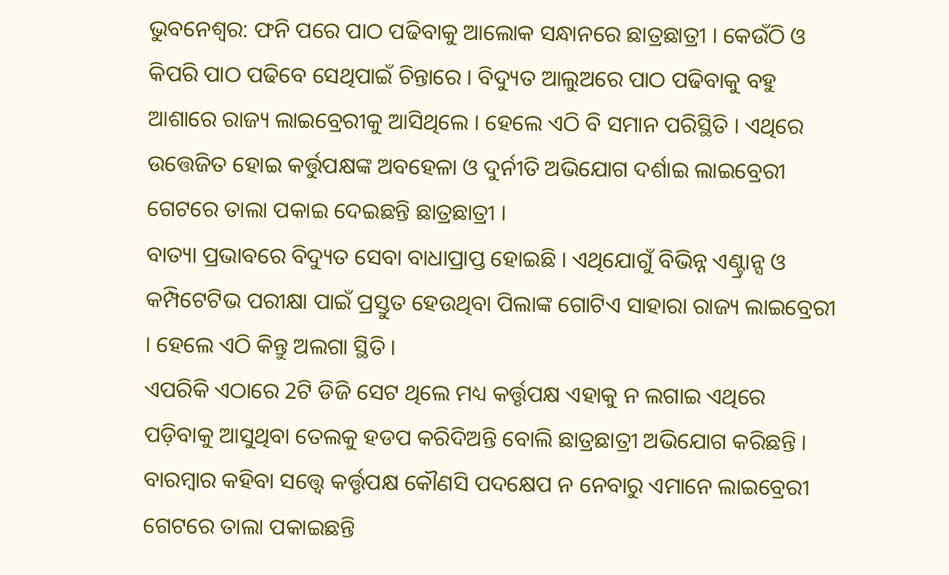ଭୁବନେଶ୍ବର: ଫନି ପରେ ପାଠ ପଢିବାକୁ ଆଲୋକ ସନ୍ଧାନରେ ଛାତ୍ରଛାତ୍ରୀ । କେଉଁଠି ଓ କିପରି ପାଠ ପଢିବେ ସେଥିପାଇଁ ଚିନ୍ତାରେ । ବିଦ୍ୟୁତ ଆଲୁଅରେ ପାଠ ପଢିବାକୁ ବହୁ ଆଶାରେ ରାଜ୍ୟ ଲାଇବ୍ରେରୀକୁ ଆସିଥିଲେ । ହେଲେ ଏଠି ବି ସମାନ ପରିସ୍ଥିତି । ଏଥିରେ ଉତ୍ତେଜିତ ହୋଇ କର୍ତ୍ତୁପକ୍ଷଙ୍କ ଅବହେଳା ଓ ଦୁର୍ନୀତି ଅଭିଯୋଗ ଦର୍ଶାଇ ଲାଇବ୍ରେରୀ ଗେଟରେ ତାଲା ପକାଇ ଦେଇଛନ୍ତି ଛାତ୍ରଛାତ୍ରୀ ।
ବାତ୍ୟା ପ୍ରଭାବରେ ବିଦ୍ୟୁତ ସେବା ବାଧାପ୍ରାପ୍ତ ହୋଇଛି । ଏଥିଯୋଗୁଁ ବିଭିନ୍ନ ଏଣ୍ଟ୍ରାନ୍ସ ଓ କମ୍ପିଟେଟିଭ ପରୀକ୍ଷା ପାଇଁ ପ୍ରସ୍ତୁତ ହେଉଥିବା ପିଲାଙ୍କ ଗୋଟିଏ ସାହାରା ରାଜ୍ୟ ଲାଇବ୍ରେରୀ । ହେଲେ ଏଠି କିନ୍ତୁ ଅଲଗା ସ୍ଥିତି ।
ଏପରିକି ଏଠାରେ 2ଟି ଡିଜି ସେଟ ଥିଲେ ମଧ୍ୟ କର୍ତ୍ତୃପକ୍ଷ ଏହାକୁ ନ ଲଗାଇ ଏଥିରେ ପଡ଼ିବାକୁ ଆସୁଥିବା ତେଲକୁ ହଡପ କରିଦିଅନ୍ତି ବୋଲି ଛାତ୍ରଛାତ୍ରୀ ଅଭିଯୋଗ କରିଛନ୍ତି । ବାରମ୍ବାର କହିବା ସତ୍ତ୍ବେ କର୍ତ୍ତୃପକ୍ଷ କୌଣସି ପଦକ୍ଷେପ ନ ନେବାରୁ ଏମାନେ ଲାଇବ୍ରେରୀ ଗେଟରେ ତାଲା ପକାଇଛନ୍ତି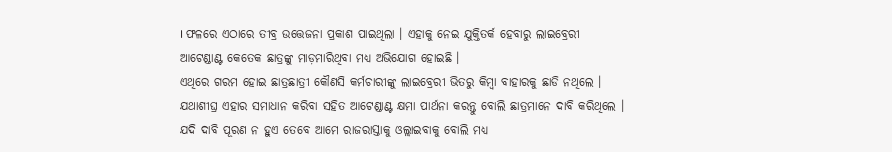। ଫଳରେ ଏଠାରେ ତୀବ୍ର ଉତ୍ତେଜନା ପ୍ରକାଶ ପାଇଥିଲା । ଏହାକୁ ନେଇ ଯୁକ୍ତିତର୍କ ହେବାରୁ ଲାଇବ୍ରେରୀ ଆଟେଣ୍ଡାଣ୍ଟ କେତେକ ଛାତ୍ରଙ୍କୁ ମାଡ଼ମାରିଥିବା ମଧ୍ୟ ଅଭିଯୋଗ ହୋଇଛି ।
ଏଥିରେ ଗରମ ହୋଇ ଛାତ୍ରଛାତ୍ରୀ କୌଣସି କର୍ମଚାରୀଙ୍କୁ ଲାଇବ୍ରେରୀ ଭିତରୁ କିମ୍ବା ବାହାରକୁ ଛାଡି ନଥିଲେ । ଯଥାଶୀଘ୍ର ଏହାର ସମାଧାନ କରିବା ସହିତ ଆଟେଣ୍ଡାଣ୍ଟ କ୍ଷମା ପାର୍ଥନା କରନ୍ତୁ ବୋଲି ଛାତ୍ରମାନେ ଦାବି କରିଥିଲେ । ଯଦି ଦାବି ପୂରଣ ନ ହୁଏ ତେବେ ଆମେ ରାଜରାସ୍ତାକୁ ଓଲ୍ଲାଇବାକୁ ବୋଲି ମଧ୍ୟ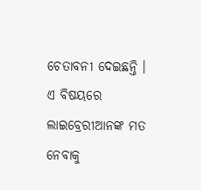ଚେତାବନୀ ଦେଇଛନ୍ତି ।
ଏ ବିଷୟରେ ଲାଇବ୍ରେରୀଆନଙ୍କ ମତ ନେବାକୁ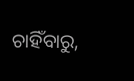ଚାହିଁବାରୁ,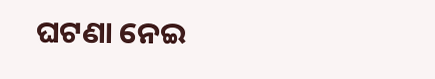ଘଟଣା ନେଇ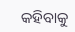କହିବାକୁ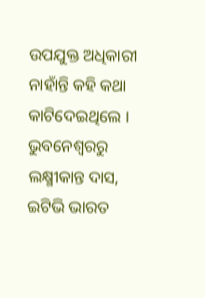ଉପଯୁକ୍ତ ଅଧିକାରୀ ନାହାଁନ୍ତି କହି କଥା କାଟିଦେଇଥିଲେ ।
ଭୁବନେଶ୍ବରରୁ ଲକ୍ଷ୍ମୀକାନ୍ତ ଦାସ, ଇଟିଭି ଭାରତ